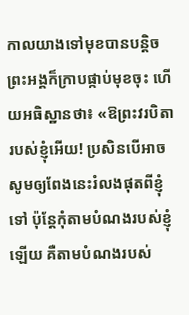កាលយាងទៅមុខបានបន្ដិច ព្រះអង្គក៏ក្រាបផ្កាប់មុខចុះ ហើយអធិស្ឋានថា៖ «ឱព្រះវរបិតារបស់ខ្ញុំអើយ! ប្រសិនបើអាច សូមឲ្យពែងនេះរំលងផុតពីខ្ញុំទៅ ប៉ុន្ដែកុំតាមបំណងរបស់ខ្ញុំឡើយ គឺតាមបំណងរបស់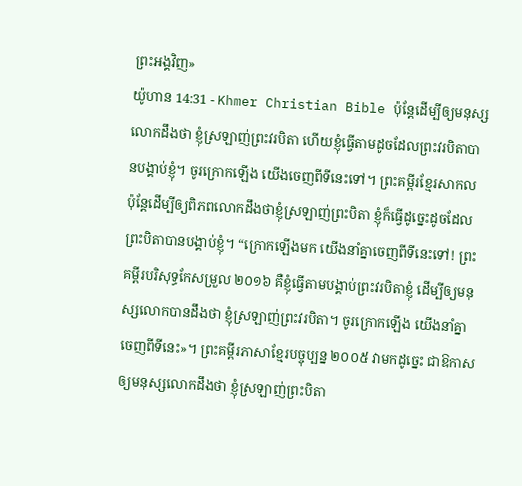ព្រះអង្គវិញ»
យ៉ូហាន 14:31 - Khmer Christian Bible ប៉ុន្ដែដើម្បីឲ្យមនុស្សលោកដឹងថា ខ្ញុំស្រឡាញ់ព្រះវរបិតា ហើយខ្ញុំធ្វើតាមដូចដែលព្រះវរបិតាបានបង្គាប់ខ្ញុំ។ ចូរក្រោកឡើង យើងចេញពីទីនេះទៅ។ ព្រះគម្ពីរខ្មែរសាកល ប៉ុន្តែដើម្បីឲ្យពិភពលោកដឹងថាខ្ញុំស្រឡាញ់ព្រះបិតា ខ្ញុំក៏ធ្វើដូច្នេះដូចដែលព្រះបិតាបានបង្គាប់ខ្ញុំ។ “ក្រោកឡើងមក យើងនាំគ្នាចេញពីទីនេះទៅ! ព្រះគម្ពីរបរិសុទ្ធកែសម្រួល ២០១៦ គឺខ្ញុំធ្វើតាមបង្គាប់ព្រះវរបិតាខ្ញុំ ដើម្បីឲ្យមនុស្សលោកបានដឹងថា ខ្ញុំស្រឡាញ់ព្រះវរបិតា។ ចូរក្រោកឡើង យើងនាំគ្នាចេញពីទីនេះ»។ ព្រះគម្ពីរភាសាខ្មែរបច្ចុប្បន្ន ២០០៥ វាមកដូច្នេះ ជាឱកាសឲ្យមនុស្សលោកដឹងថា ខ្ញុំស្រឡាញ់ព្រះបិតា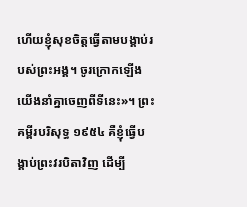ហើយខ្ញុំសុខចិត្តធ្វើតាមបង្គាប់របស់ព្រះអង្គ។ ចូរក្រោកឡើង យើងនាំគ្នាចេញពីទីនេះ»។ ព្រះគម្ពីរបរិសុទ្ធ ១៩៥៤ គឺខ្ញុំធ្វើបង្គាប់ព្រះវរបិតាវិញ ដើម្បី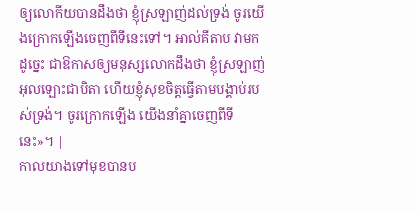ឲ្យលោកីយបានដឹងថា ខ្ញុំស្រឡាញ់ដល់ទ្រង់ ចូរយើងក្រោកឡើងចេញពីទីនេះទៅ។ អាល់គីតាប វាមកដូច្នេះ ជាឱកាសឲ្យមនុស្សលោកដឹងថា ខ្ញុំស្រឡាញ់អុលឡោះជាបិតា ហើយខ្ញុំសុខចិត្ដធ្វើតាមបង្គាប់របស់ទ្រង់។ ចូរក្រោកឡើង យើងនាំគ្នាចេញពីទីនេះ»។ |
កាលយាងទៅមុខបានប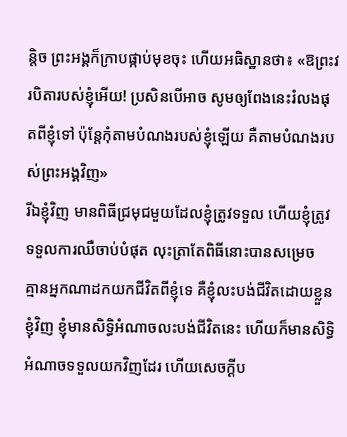ន្ដិច ព្រះអង្គក៏ក្រាបផ្កាប់មុខចុះ ហើយអធិស្ឋានថា៖ «ឱព្រះវរបិតារបស់ខ្ញុំអើយ! ប្រសិនបើអាច សូមឲ្យពែងនេះរំលងផុតពីខ្ញុំទៅ ប៉ុន្ដែកុំតាមបំណងរបស់ខ្ញុំឡើយ គឺតាមបំណងរបស់ព្រះអង្គវិញ»
រីឯខ្ញុំវិញ មានពិធីជ្រមុជមួយដែលខ្ញុំត្រូវទទួល ហើយខ្ញុំត្រូវទទួលការឈឺចាប់បំផុត លុះត្រាតែពិធីនោះបានសម្រេច
គ្មានអ្នកណាដកយកជីវិតពីខ្ញុំទេ គឺខ្ញុំលះបង់ជីវិតដោយខ្លួនខ្ញុំវិញ ខ្ញុំមានសិទ្ធិអំណាចលះបង់ជីវិតនេះ ហើយក៏មានសិទ្ធិអំណាចទទួលយកវិញដែរ ហើយសេចក្ដីប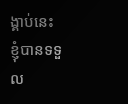ង្គាប់នេះ ខ្ញុំបានទទួល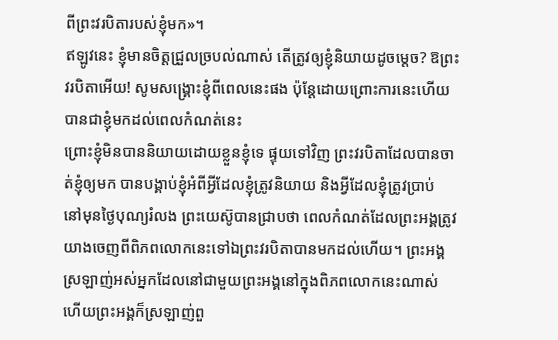ពីព្រះវរបិតារបស់ខ្ញុំមក»។
ឥឡូវនេះ ខ្ញុំមានចិត្តជ្រួលច្របល់ណាស់ តើត្រូវឲ្យខ្ញុំនិយាយដូចម្តេច? ឱព្រះវរបិតាអើយ! សូមសង្គ្រោះខ្ញុំពីពេលនេះផង ប៉ុន្ដែដោយព្រោះការនេះហើយ បានជាខ្ញុំមកដល់ពេលកំណត់នេះ
ព្រោះខ្ញុំមិនបាននិយាយដោយខ្លួនខ្ញុំទេ ផ្ទុយទៅវិញ ព្រះវរបិតាដែលបានចាត់ខ្ញុំឲ្យមក បានបង្គាប់ខ្ញុំអំពីអ្វីដែលខ្ញុំត្រូវនិយាយ និងអ្វីដែលខ្ញុំត្រូវប្រាប់
នៅមុនថ្ងៃបុណ្យរំលង ព្រះយេស៊ូបានជ្រាបថា ពេលកំណត់ដែលព្រះអង្គត្រូវយាងចេញពីពិភពលោកនេះទៅឯព្រះវរបិតាបានមកដល់ហើយ។ ព្រះអង្គស្រឡាញ់អស់អ្នកដែលនៅជាមួយព្រះអង្គនៅក្នុងពិភពលោកនេះណាស់ ហើយព្រះអង្គក៏ស្រឡាញ់ពួ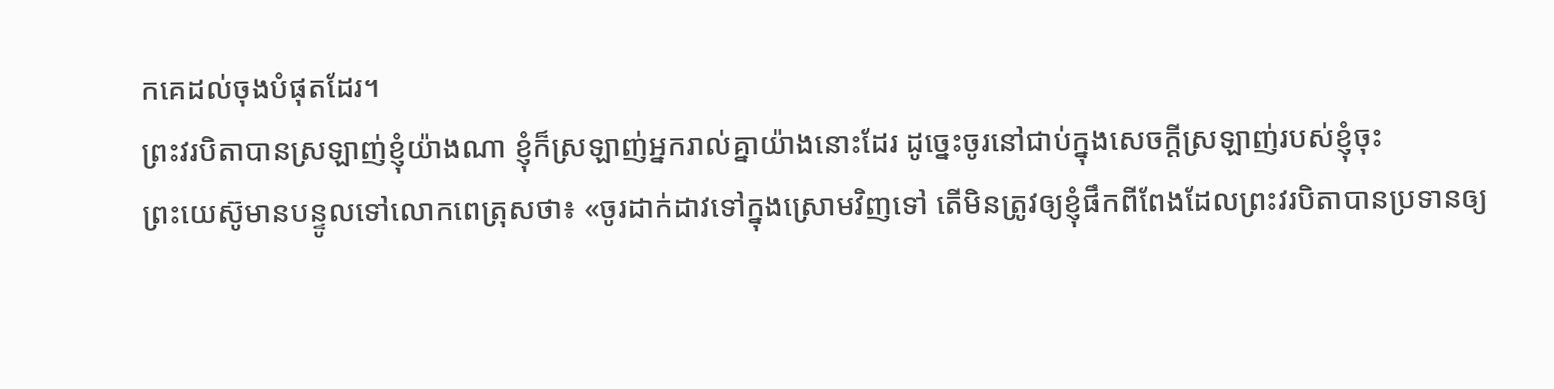កគេដល់ចុងបំផុតដែរ។
ព្រះវរបិតាបានស្រឡាញ់ខ្ញុំយ៉ាងណា ខ្ញុំក៏ស្រឡាញ់អ្នករាល់គ្នាយ៉ាងនោះដែរ ដូច្នេះចូរនៅជាប់ក្នុងសេចក្ដីស្រឡាញ់របស់ខ្ញុំចុះ
ព្រះយេស៊ូមានបន្ទូលទៅលោកពេត្រុសថា៖ «ចូរដាក់ដាវទៅក្នុងស្រោមវិញទៅ តើមិនត្រូវឲ្យខ្ញុំផឹកពីពែងដែលព្រះវរបិតាបានប្រទានឲ្យ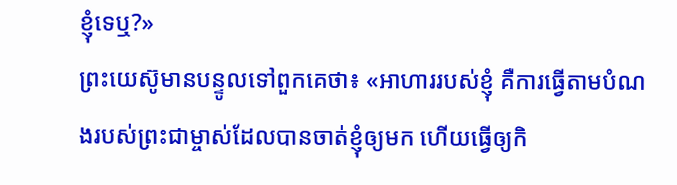ខ្ញុំទេឬ?»
ព្រះយេស៊ូមានបន្ទូលទៅពួកគេថា៖ «អាហាររបស់ខ្ញុំ គឺការធ្វើតាមបំណងរបស់ព្រះជាម្ចាស់ដែលបានចាត់ខ្ញុំឲ្យមក ហើយធ្វើឲ្យកិ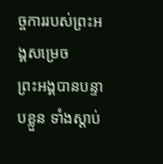ច្ចការរបស់ព្រះអង្គសម្រេច
ព្រះអង្គបានបន្ទាបខ្លួន ទាំងស្ដាប់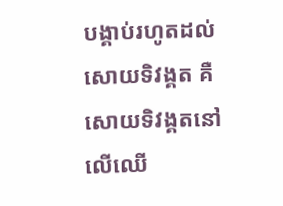បង្គាប់រហូតដល់សោយទិវង្គត គឺសោយទិវង្គតនៅលើឈើ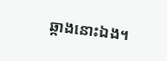ឆ្កាងនោះឯង។